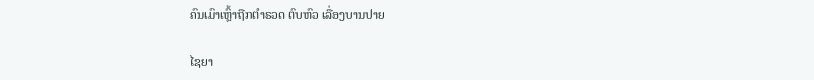ຄົນເມົາເຫຼົ້າຖືກຕໍາຣວດ ຕົບຫົວ ເລື່ອງບານປາຍ

ໄຊຍາ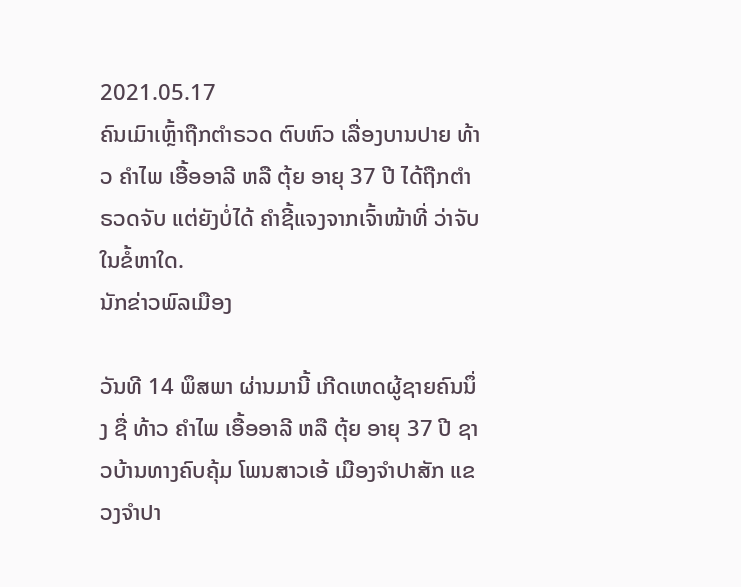2021.05.17
ຄົນເມົາເຫຼົ້າຖືກຕໍາຣວດ ຕົບຫົວ ເລື່ອງບານປາຍ ທ້າວ ຄຳໄພ ເອື້ອອາລີ ຫລື ຕຸ້ຍ ອາຍຸ 37 ປີ ໄດ້ຖືກຕຳຣວດຈັບ ແຕ່ຍັງບໍ່ໄດ້ ຄໍາຊີ້ແຈງຈາກເຈົ້າໜ້າທີ່ ວ່າຈັບໃນຂໍ້ຫາໃດ.
ນັກຂ່າວພົລເມືອງ

ວັນທີ 14 ພຶສພາ ຜ່ານມານີ້ ເກີດເຫດຜູ້ຊາຍຄົນນຶ່ງ ຊື່ ທ້າວ ຄຳໄພ ເອື້ອອາລີ ຫລື ຕຸ້ຍ ອາຍຸ 37 ປີ ຊາວບ້ານທາງຄົບຄຸ້ມ ໂພນສາວເອ້ ເມືອງຈຳປາສັກ ແຂວງຈຳປາ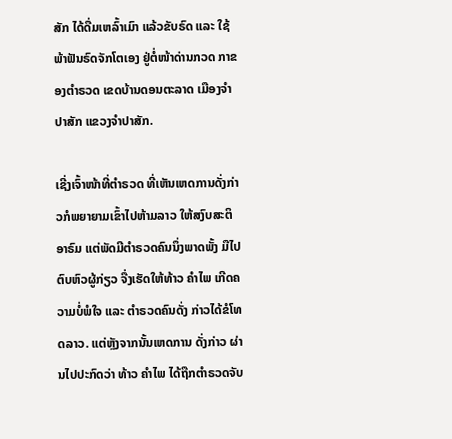ສັກ ໄດ້ດື່ມເຫລົ້າເມົາ ແລ້ວຂັບຣົດ ແລະ ໃຊ້ພ້າຟັນຣົດຈັກໂຕເອງ ຢູ່ຕໍ່ໜ້າດ່ານກວດ ກາຂອງຕຳຣວດ ເຂດບ້ານດອນຕະລາດ ເມືອງຈຳປາສັກ ແຂວງຈຳປາສັກ.

ເຊີ່ງເຈົ້າໜ້າທີ່ຕຳຣວດ ທີ່ເຫັນເຫດການດັ່ງກ່າວກໍພຍາຍາມເຂົ້າໄປຫ້າມລາວ ໃຫ້ສງົບສະຕິອາຣົມ ແຕ່ພັດມີຕຳຣວດຄົນນຶ່ງພາດພັ້ງ ມືໄປຕົບຫົວຜູ້ກ່ຽວ ຈື່ງເຮັດໃຫ້ທ້າວ ຄຳໄພ ເກີດຄວາມບໍ່ພໍໃຈ ແລະ ຕຳຣວດຄົນດັ່ງ ກ່າວໄດ້ຂໍໂທດລາວ. ແຕ່ຫຼັງຈາກນັ້ນເຫດການ ດັ່ງກ່າວ ຜ່ານໄປປະກົດວ່າ ທ້າວ ຄຳໄພ ໄດ້ຖືກຕຳຣວດຈັບ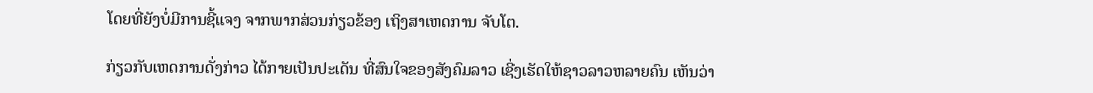ໂດຍທີ່ຍັງບໍ່ມີການຊີ້ແຈງ ຈາກພາກສ່ວນກ່ຽວຂ້ອງ ເຖິງສາເຫດການ ຈັບໂຕ.

ກ່ຽວກັບເຫດການດັ່ງກ່າວ ໄດ້ກາຍເປັນປະເດັນ ທີ່ສົນໃຈຂອງສັງຄົມລາວ ເຊີ່ງເຮັດໃຫ້ຊາວລາວຫລາຍຄົນ ເຫັນວ່າ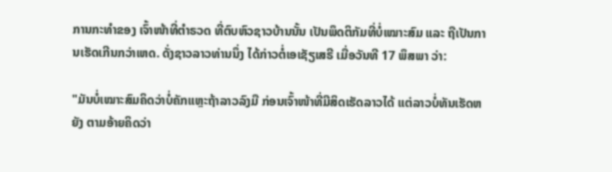ການກະທໍາຂອງ ເຈົ້າໜ້າທີ່ຕຳຣວດ ທີ່ຕົບຫົວຊາວບ້ານນັ້ນ ເປັນພຶດຕິກັມທີ່ບໍ່ເໝາະສົມ ແລະ ຖືເປັນການເຮັດເກີນກວ່າເຫດ. ດັ່ງຊາວລາວທ່ານນຶ່ງ ໄດ້ກ່າວຕໍ່ເອເຊັຽເສຣີ ເມື່ອວັນທີ 17 ພຶສພາ ວ່າ:

"ມັນບໍ່ເໝາະສົມຄິດວ່າບໍ່ຄັກແຫຼະຖ້າລາວລົງມື ກ່ອນເຈົ້າໜ້າທີ່ມີສິດເຮັດລາວໄດ້ ແຕ່ລາວບໍ່ທັນເຮັດຫຍັງ ຕາມອ້າຍຄິດວ່າ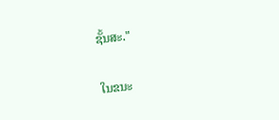ຊັ້ນສະ."

ໃນຂນະ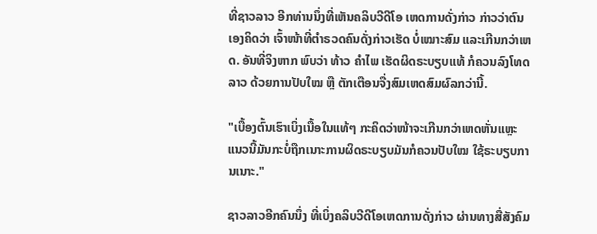ທີ່ຊາວລາວ ອີກທ່ານນຶ່ງທີ່ເຫັນຄລິບວີດີໂອ ເຫດການດັ່ງກ່າວ ກ່າວວ່າຕົນເອງຄິດວ່າ ເຈົ້າໜ້າທີ່ຕຳຣວດຄົນດັ່ງກ່າວເຮັດ ບໍ່ເໝາະສົມ ແລະເກີນກວ່າເຫດ. ອັນທີ່ຈິງຫາກ ພົບວ່າ ທ້າວ ຄຳໄພ ເຮັດຜິດຣະບຽບແທ້ ກໍຄວນລົງໂທດລາວ ດ້ວຍການປັບໃໝ ຫຼື ຕັກເຕືອນຈື່ງສົມເຫດສົມຜົລກວ່ານີ້.

"ເບື້ອງຕົ້ນເຮົາເບິ່ງເນື້ອໃນແທ້ໆ ກະຄິດວ່າໜ້າຈະເກີນກວ່າເຫດຫັ່ນແຫຼະ ແນວນີ້ມັນກະບໍ່ຖືກເນາະການຜິດຣະບຽບມັນກໍຄວນປັບໃໝ ໃຊ້ຣະບຽບການເນາະ."

ຊາວລາວອີກຄົນນຶ່ງ ທີ່ເບິ່ງຄລິບວີດີໂອເຫດການດັ່ງກ່າວ ຜ່ານທາງສື່ສັງຄົມ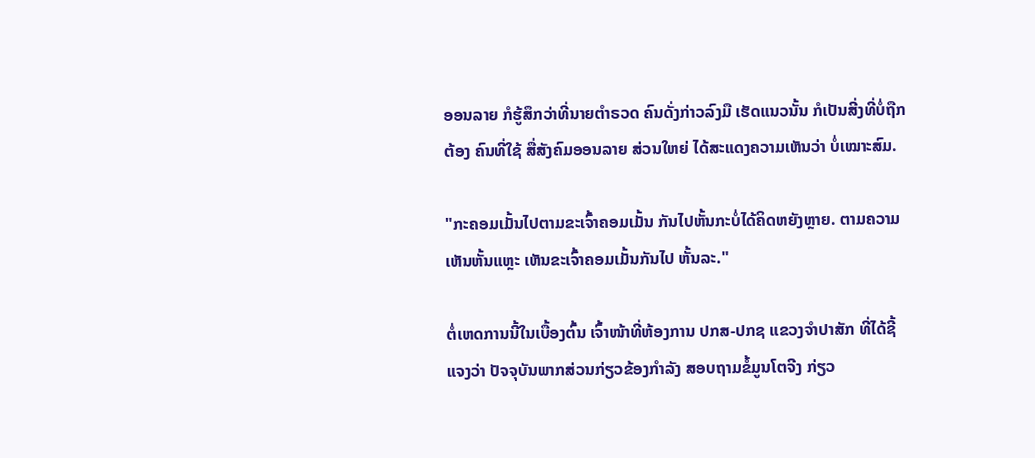ອອນລາຍ ກໍຮູ້ສຶກວ່າທີ່ນາຍຕຳຣວດ ຄົນດັ່ງກ່າວລົງມື ເຮັດແນວນັ້ນ ກໍເປັນສີ່ງທີ່ບໍ່ຖືກຕ້ອງ ຄົນທີ່ໃຊ້ ສື່ສັງຄົມອອນລາຍ ສ່ວນໃຫຍ່ ໄດ້ສະແດງຄວາມເຫັນວ່າ ບໍ່ເໝາະສົມ.

"ກະຄອມເມັ້ນໄປຕາມຂະເຈົ້າຄອມເມັ້ນ ກັນໄປຫັ້ນກະບໍ່ໄດ້ຄິດຫຍັງຫຼາຍ. ຕາມຄວາມເຫັນຫັ້ນແຫຼະ ເຫັນຂະເຈົ້າຄອມເມັ້ນກັນໄປ ຫັ້ນລະ."

ຕໍ່ເຫດການນີ້ໃນເບື້ອງຕົ້ນ ເຈົ້າໜ້າທີ່ຫ້ອງການ ປກສ-ປກຊ ແຂວງຈຳປາສັກ ທີ່ໄດ້ຊີ້ແຈງວ່າ ປັຈຈຸບັນພາກສ່ວນກ່ຽວຂ້ອງກຳລັງ ສອບຖາມຂໍ້ມູນໂຕຈີງ ກ່ຽວ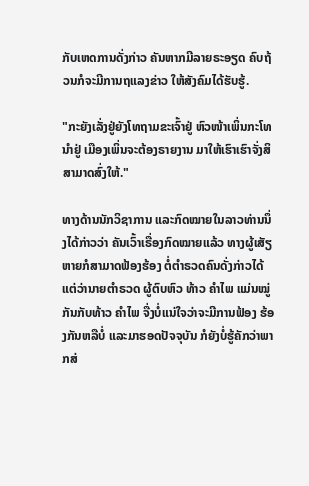ກັບເຫດການດັ່ງກ່າວ ຄັນຫາກມີລາຍຣະອຽດ ຄົບຖ້ວນກໍຈະມີການຖແລງຂ່າວ ໃຫ້ສັງຄົມໄດ້ຮັບຮູ້.

"ກະຍັງເລັ່ງຢູ່ຍັງໂທຖາມຂະເຈົ້າຢູ່ ຫົວໜ້າເພິ່ນກະໂທນໍາຢູ່ ເມືອງເພິ່ນຈະຕ້ອງຣາຍງານ ມາໃຫ້ເຮົາເຮົາຈັ່ງສິສາມາດສົ່ງໃຫ້."

ທາງດ້ານນັກວິຊາການ ແລະກົດໝາຍໃນລາວທ່ານນຶ່ງໄດ້ກ່າວວ່າ ຄັນເວົ້າເຣື່ອງກົດໝາຍແລ້ວ ທາງຜູ້ເສັຽຫາຍກໍສາມາດຟ້ອງຮ້ອງ ຕໍ່ຕຳຣວດຄົນດັ່ງກ່າວໄດ້ ແຕ່ວ່ານາຍຕຳຣວດ ຜູ້ຕົບຫົວ ທ້າວ ຄຳໄພ ແມ່ນໝູ່ກັນກັບທ້າວ ຄຳໄພ ຈື່ງບໍ່ແນ່ໃຈວ່າຈະມີການຟ້ອງ ຮ້ອງກັນຫລືບໍ່ ແລະມາຮອດປັຈຈຸບັນ ກໍຍັງບໍ່ຮູ້ຄັກວ່າພາກສ່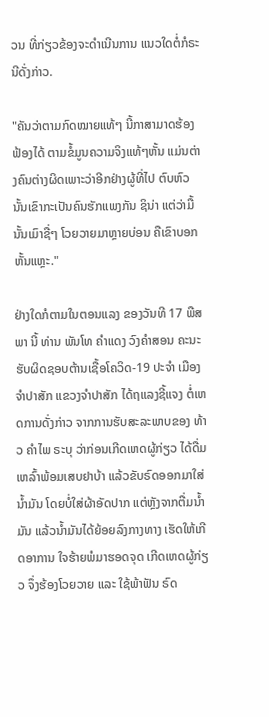ວນ ທີ່ກ່ຽວຂ້ອງຈະດຳເນີນການ ແນວໃດຕໍ່ກໍຣະນີດັ່ງກ່າວ.

"ຄັນວ່າຕາມກົດໝາຍແທ້ໆ ນີ້ກາສາມາດຮ້ອງຟ້ອງໄດ້ ຕາມຂໍ້ມູນຄວາມຈິງແທ້ໆຫັ້ນ ແມ່ນຕ່າງຄົນຕ່າງຜິດເພາະວ່າອີກຢ່າງຜູ້ທີ່ໄປ ຕົບຫົວນັ້ນເຂົາກະເປັນຄົນຮັກແພງກັນ ຊິນ່າ ແຕ່ວ່າມື້ນັ້ນເມົາຊື່ໆ ໂວຍວາຍມາຫຼາຍບ່ອນ ຄືເຂົາບອກຫັ້ນແຫຼະ."

ຢ່າງໃດກໍຕາມໃນຕອນແລງ ຂອງວັນທີ 17 ພືສພາ ນີ້ ທ່ານ ພັນໂທ ຄຳແດງ ວົງຄຳສອນ ຄະນະຮັບຜິດຊອບຕ້ານເຊື້ອໂຄວິດ-19 ປະຈຳ ເມືອງຈຳປາສັກ ແຂວງຈຳປາສັກ ໄດ້ຖແລງຊີ້ແຈງ ຕໍ່ເຫດການດັ່ງກ່າວ ຈາກການຮັບສະລະພາບຂອງ ທ້າວ ຄຳໄພ ຣະບຸ ວ່າກ່ອນເກີດເຫດຜູ້ກ່ຽວ ໄດ້ດື່ມເຫລົ້າພ້ອມເສບຢາບ້າ ແລ້ວຂັບຣົດອອກມາໃສ່ນໍ້າມັນ ໂດຍບໍ່ໃສ່ຜ້າອັດປາກ ແຕ່ຫຼັງຈາກຕື່ມນໍ້າມັນ ແລ້ວນໍ້າມັນໄດ້ຍ້ອຍລົງກາງທາງ ເຮັດໃຫ້ເກີດອາການ ໃຈຮ້າຍພໍມາຮອດຈຸດ ເກີດເຫດຜູ້ກ່ຽວ ຈຶ່ງຮ້ອງໂວຍວາຍ ແລະ ໃຊ້ພ້າຟັນ ຣົດ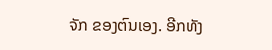ຈັກ ຂອງຕົນເອງ. ອີກທັງ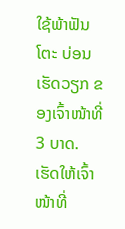ໃຊ້ພ້າຟັນໂຕະ ບ່ອນເຮັດວຽກ ຂອງເຈົ້າໜ້າທີ່ 3 ບາດ. ເຮັດໃຫ້ເຈົ້າໜ້າທີ່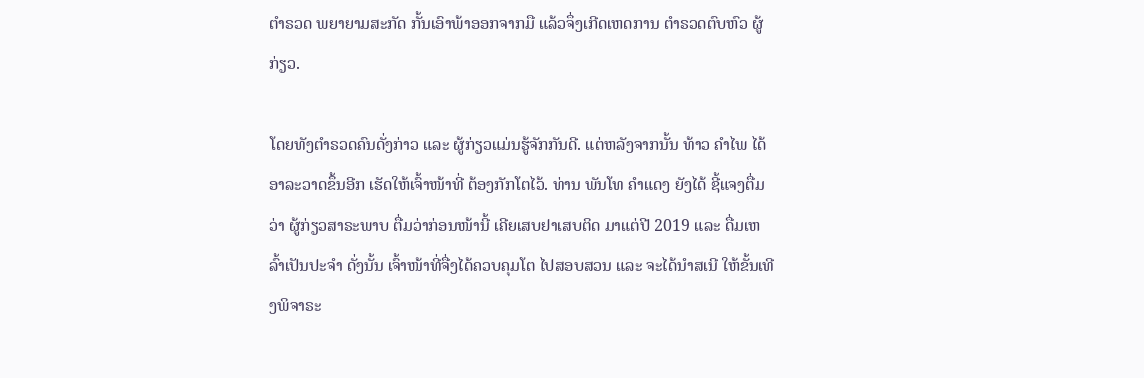ຕຳຣວດ ພຍາຍາມສະກັດ ກັ້ນເອົາພ້າອອກຈາກມື ແລ້ວຈຶ່ງເກີດເຫດການ ຕຳຣວດຕົບຫົວ ຜູ້ກ່ຽວ.

ໂດຍທັງຕຳຣວດຄົນດັ່ງກ່າວ ແລະ ຜູ້ກ່ຽວແມ່ນຮູ້ຈັກກັນດີ. ແຕ່ຫລັງຈາກນັ້ນ ທ້າວ ຄຳໄພ ໄດ້ອາລະວາດຂຶ້ນອີກ ເຮັດໃຫ້ເຈົ້າໜ້າທີ່ ຕ້ອງກັກໂຕໄວ້. ທ່ານ ພັນໂທ ຄຳແດງ ຍັງໄດ້ ຊີ້ແຈງຕື່ມວ່າ ຜູ້ກ່ຽວສາຣະພາບ ຕື່ມວ່າກ່ອນໜ້ານີ້ ເຄີຍເສບຢາເສບຕິດ ມາແຕ່ປີ 2019 ແລະ ດື່ມເຫລົ້າເປັນປະຈຳ ດັ່ງນັ້ນ ເຈົ້າໜ້າທີ່ຈື່ງໄດ້ຄວບຄຸມໂຕ ໄປສອບສວນ ແລະ ຈະໄດ້ນຳສເນີ ໃຫ້ຂັ້ນເທີງພິຈາຣະ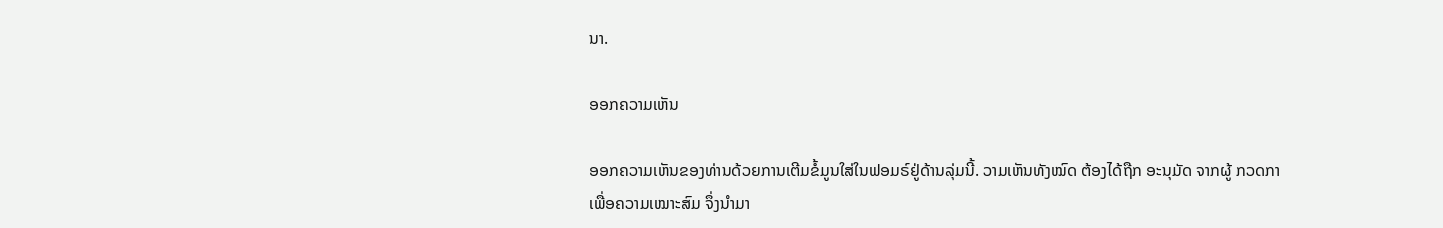ນາ.

ອອກຄວາມເຫັນ

ອອກຄວາມເຫັນຂອງທ່ານດ້ວຍການເຕີມຂໍ້ມູນໃສ່ໃນຟອມຣ໌ຢູ່ດ້ານລຸ່ມນີ້. ວາມເຫັນທັງໝົດ ຕ້ອງໄດ້ຖືກ ອະນຸມັດ ຈາກຜູ້ ກວດກາ ເພື່ອຄວາມເໝາະສົມ ຈຶ່ງນໍາມາ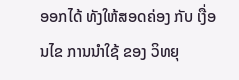ອອກໄດ້ ທັງໃຫ້ສອດຄ່ອງ ກັບ ເງື່ອນໄຂ ການນຳໃຊ້ ຂອງ ວິທຍຸ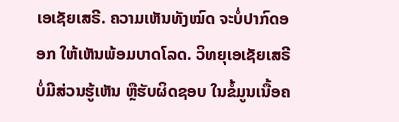ເອເຊັຍເສຣີ. ຄວາມເຫັນທັງໝົດ ຈະບໍ່ປາກົດອອກ ໃຫ້ເຫັນພ້ອມບາດໂລດ. ວິທຍຸເອເຊັຍເສຣີ ບໍ່ມີສ່ວນຮູ້ເຫັນ ຫຼືຮັບຜິດຊອບ ໃນຂໍ້ມູນເນື້ອຄ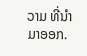ວາມ ທີ່ນໍາມາອອກ.